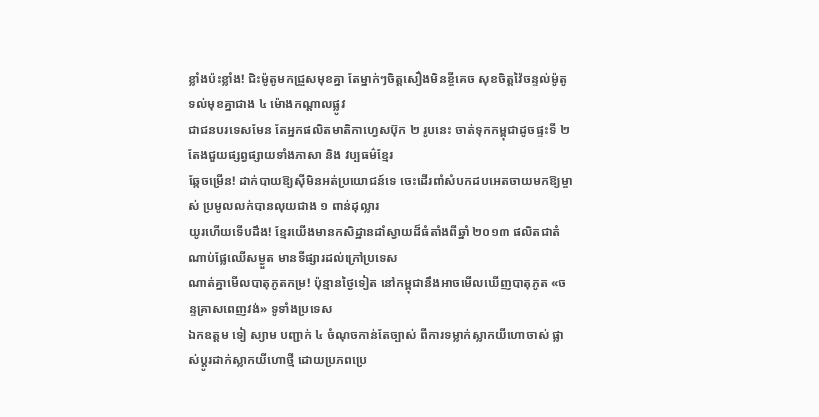ខ្លាំងប៉ះខ្លាំង! ជិះម៉ូតូមកជ្រួសមុខគ្នា តែម្នាក់ៗចិត្តសឿងមិនខ្ចីគេច សុខចិត្តវ៉ៃចន្ទល់ម៉ូតូទល់មុខគ្នាជាង ៤ ម៉ោងកណ្តាលផ្លូវ
ជាជនបរទេសមែន តែអ្នកផលិតមាតិកាហ្វេសប៊ុក ២ រូបនេះ ចាត់ទុកកម្ពុជាដូចផ្ទះទី ២ តែងជួយផ្សព្វផ្សាយទាំងភាសា និង វប្បធម៌ខ្មែរ
ឆ្កែចម្រើន! ដាក់បាយឱ្យស៊ីមិនអត់ប្រយោជន៍ទេ ចេះដើរពាំសំបកដបអេតចាយមកឱ្យម្ចាស់ ប្រមូលលក់បានលុយជាង ១ ពាន់ដុល្លារ
យូរហើយទើបដឹង! ខ្មែរយើងមានកសិដ្ឋានដាំស្វាយដ៏ធំតាំងពីឆ្នាំ ២០១៣ ផលិតជាតំណាប់ផ្លែឈើសម្ងួត មានទីផ្សារដល់ក្រៅប្រទេស
ណាត់គ្នាមើលបាតុភូតកម្រ! ប៉ុន្មានថ្ងៃទៀត នៅកម្ពុជានឹងអាចមើលឃើញបាតុភូត «ចន្ទគ្រាសពេញវង់» ទូទាំងប្រទេស
ឯកឧត្តម ទៀ ស្យាម បញ្ជាក់ ៤ ចំណុចកាន់តែច្បាស់ ពីការទម្លាក់ស្លាកយីហោចាស់ ផ្លាស់ប្ដូរដាក់ស្លាកយីហោថ្មី ដោយប្រភពប្រេ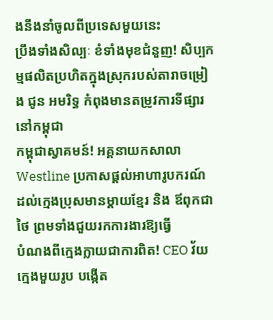ងនឹងនាំចូលពីប្រទេសមួយនេះ
ប្រឹងទាំងសិល្បៈ ខំទាំងមុខជំនួញ! សិប្បកម្មផលិតប្រហិតក្នុងស្រុករបស់តារាចម្រៀង ជូន អមរិទ្ធ កំពុងមានតម្រូវការទីផ្សារនៅកម្ពុជា
កម្ពុជាស្វាគមន៍! អគ្គនាយកសាលា Westline ប្រកាសផ្ដល់អាហារូបករណ៍ ដល់ក្មេងប្រុសមានម្ដាយខ្មែរ និង ឪពុកជាថៃ ព្រមទាំងជួយរកការងារឱ្យធ្វើ
បំណងពីក្មេងក្លាយជាការពិត! CEO វ័យក្មេងមួយរូប បង្កើត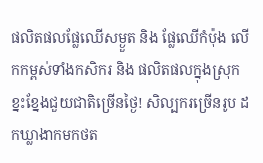ផលិតផលផ្លែឈើសម្ងួត និង ផ្លែឈើកំប៉ុង លើកកម្ពស់ទាំងកសិករ និង ផលិតផលក្នុងស្រុក
ខ្នះខ្នែងជួយជាតិច្រើនថ្ងៃ! សិល្បករច្រើនរូប ដកឃ្លាងាកមកថត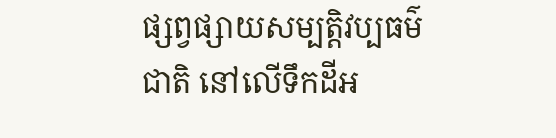ផ្សព្វផ្សាយសម្បត្តិវប្បធម៌ជាតិ នៅលើទឹកដីអ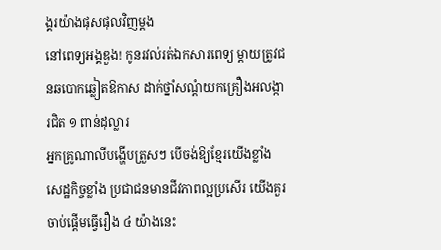ង្គរយ៉ាងផុសផុលវិញម្ដង
នៅពេទ្យអង្គឌួង! កូនរវល់រត់ឯកសារពេទ្យ ម្ដាយត្រូវជនឆបោកឆ្លៀតឱកាស ដាក់ថ្នាំសណ្ដំយកគ្រឿងអលង្ការជិត ១ ពាន់ដុល្លារ
អ្នកគ្រូណាលីបង្ហើបត្រួសៗ បើចង់ឱ្យខ្មែរយើងខ្លាំង សេដ្ឋកិច្ចខ្លាំង ប្រជាជនមានជីវភាពល្អប្រសើរ យើងគួរចាប់ផ្ដើមធ្វើរឿង ៤ យ៉ាងនេះ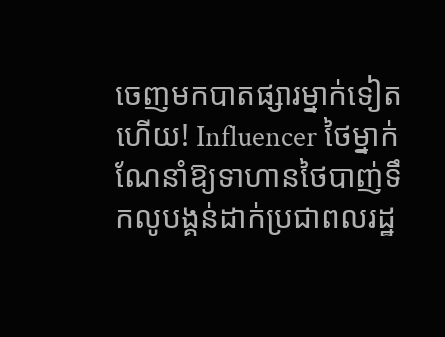ចេញមកបាតផ្សារម្នាក់ទៀតហើយ! Influencer ថៃម្នាក់ ណែនាំឱ្យទាហានថៃបាញ់ទឹកលូបង្គន់ដាក់ប្រជាពលរដ្ឋ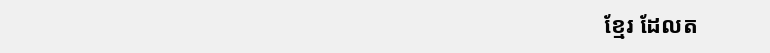ខ្មែរ ដែលត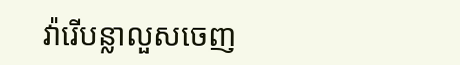វ៉ារើបន្លាលួសចេញ